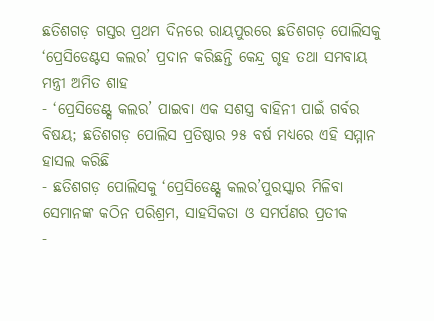ଛତିଶଗଡ଼ ଗସ୍ତର ପ୍ରଥମ ଦିନରେ ରାୟପୁରରେ ଛତିଶଗଡ଼ ପୋଲିସକୁ ‘ପ୍ରେସିଡେଣ୍ଟସ କଲର’ ପ୍ରଦାନ କରିଛନ୍ତି କେନ୍ଦ୍ର ଗୃହ ତଥା ସମବାୟ ମନ୍ତ୍ରୀ ଅମିତ ଶାହ
- ‘ପ୍ରେସିଡେଣ୍ଟ୍ସ କଲର’ ପାଇବା ଏକ ସଶସ୍ତ୍ର ବାହିନୀ ପାଇଁ ଗର୍ବର ବିଷୟ; ଛତିଶଗଡ଼ ପୋଲିସ ପ୍ରତିଷ୍ଠାର ୨୫ ବର୍ଷ ମଧ୍ୟରେ ଏହି ସମ୍ମାନ ହାସଲ କରିଛି
- ଛତିଶଗଡ଼ ପୋଲିସକୁ ‘ପ୍ରେସିଡେଣ୍ଟ୍ସ କଲର’ପୁରସ୍କାର ମିଳିବା ସେମାନଙ୍କ କଠିନ ପରିଶ୍ରମ, ସାହସିକତା ଓ ସମର୍ପଣର ପ୍ରତୀକ
-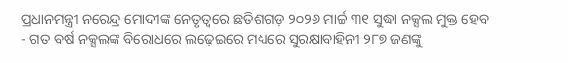ପ୍ରଧାନମନ୍ତ୍ରୀ ନରେନ୍ଦ୍ର ମୋଦୀଙ୍କ ନେତୃତ୍ୱରେ ଛତିଶଗଡ଼ ୨୦୨୬ ମାର୍ଚ୍ଚ ୩୧ ସୁଦ୍ଧା ନକ୍ସଲ ମୁକ୍ତ ହେବ
- ଗତ ବର୍ଷ ନକ୍ସଲଙ୍କ ବିରୋଧରେ ଲଢ଼େଇରେ ମଧ୍ୟରେ ସୁରକ୍ଷାବାହିନୀ ୨୮୭ ଜଣଙ୍କୁ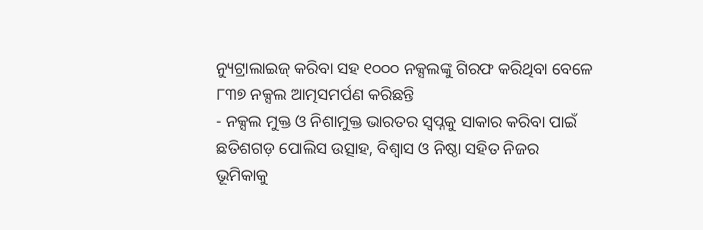ନ୍ୟୁଟ୍ରାଲାଇଜ୍ କରିବା ସହ ୧୦୦୦ ନକ୍ସଲଙ୍କୁ ଗିରଫ କରିଥିବା ବେଳେ ୮୩୭ ନକ୍ସଲ ଆତ୍ମସମର୍ପଣ କରିଛନ୍ତି
- ନକ୍ସଲ ମୁକ୍ତ ଓ ନିଶାମୁକ୍ତ ଭାରତର ସ୍ୱପ୍ନକୁ ସାକାର କରିବା ପାଇଁ ଛତିଶଗଡ଼ ପୋଲିସ ଉତ୍ସାହ, ବିଶ୍ୱାସ ଓ ନିଷ୍ଠା ସହିତ ନିଜର ଭୂମିକାକୁ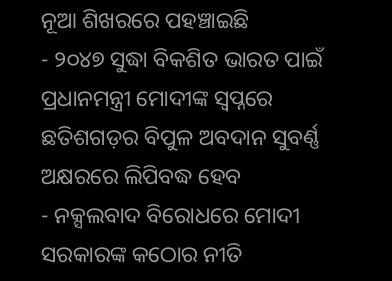ନୂଆ ଶିଖରରେ ପହଞ୍ଚାଇଛି
- ୨୦୪୭ ସୁଦ୍ଧା ବିକଶିତ ଭାରତ ପାଇଁ ପ୍ରଧାନମନ୍ତ୍ରୀ ମୋଦୀଙ୍କ ସ୍ୱପ୍ନରେ ଛତିଶଗଡ଼ର ବିପୁଳ ଅବଦାନ ସୁବର୍ଣ୍ଣ ଅକ୍ଷରରେ ଲିପିବଦ୍ଧ ହେବ
- ନକ୍ସଲବାଦ ବିରୋଧରେ ମୋଦୀ ସରକାରଙ୍କ କଠୋର ନୀତି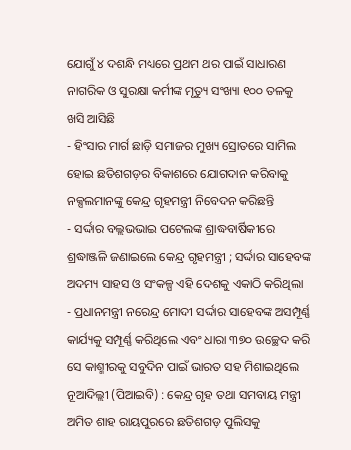ଯୋଗୁଁ ୪ ଦଶନ୍ଧି ମଧ୍ୟରେ ପ୍ରଥମ ଥର ପାଇଁ ସାଧାରଣ ନାଗରିକ ଓ ସୁରକ୍ଷା କର୍ମୀଙ୍କ ମୃତ୍ୟୁ ସଂଖ୍ୟା ୧୦୦ ତଳକୁ ଖସି ଆସିଛି
- ହିଂସାର ମାର୍ଗ ଛାଡ଼ି ସମାଜର ମୁଖ୍ୟ ସ୍ରୋତରେ ସାମିଲ ହୋଇ ଛତିଶଗଡ଼ର ବିକାଶରେ ଯୋଗଦାନ କରିବାକୁ ନକ୍ସଲମାନଙ୍କୁ କେନ୍ଦ୍ର ଗୃହମନ୍ତ୍ରୀ ନିବେଦନ କରିଛନ୍ତି
- ସର୍ଦ୍ଦାର ବଲ୍ଲଭଭାଇ ପଟେଲଙ୍କ ଶ୍ରାଦ୍ଧବାର୍ଷିକୀରେ ଶ୍ରଦ୍ଧାଞ୍ଜଳି ଜଣାଇଲେ କେନ୍ଦ୍ର ଗୃହମନ୍ତ୍ରୀ ; ସର୍ଦ୍ଦାର ସାହେବଙ୍କ ଅଦମ୍ୟ ସାହସ ଓ ସଂକଳ୍ପ ଏହି ଦେଶକୁ ଏକାଠି କରିଥିଲା
- ପ୍ରଧାନମନ୍ତ୍ରୀ ନରେନ୍ଦ୍ର ମୋଦୀ ସର୍ଦ୍ଦାର ସାହେବଙ୍କ ଅସମ୍ପୂର୍ଣ୍ଣ କାର୍ଯ୍ୟକୁ ସମ୍ପୂର୍ଣ୍ଣ କରିଥିଲେ ଏବଂ ଧାରା ୩୭୦ ଉଚ୍ଛେଦ କରି ସେ କାଶ୍ମୀରକୁ ସବୁଦିନ ପାଇଁ ଭାରତ ସହ ମିଶାଇଥିଲେ
ନୂଆଦିଲ୍ଲୀ (ପିଆଇବି) : କେନ୍ଦ୍ର ଗୃହ ତଥା ସମବାୟ ମନ୍ତ୍ରୀ ଅମିତ ଶାହ ରାୟପୁରରେ ଛତିଶଗଡ଼ ପୁଲିସକୁ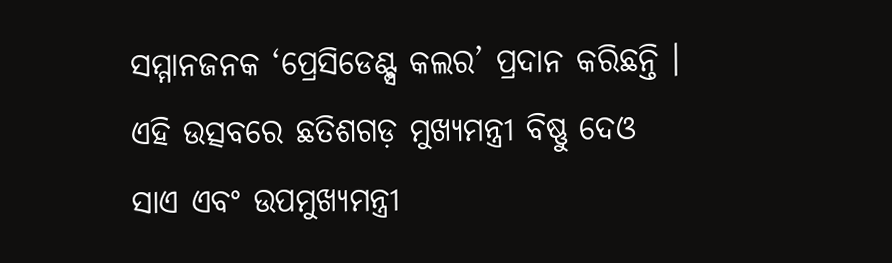ସମ୍ମାନଜନକ ‘ପ୍ରେସିଡେଣ୍ଟ୍ସ କଲର’ ପ୍ରଦାନ କରିଛନ୍ତି । ଏହି ଉତ୍ସବରେ ଛତିଶଗଡ଼ ମୁଖ୍ୟମନ୍ତ୍ରୀ ବିଷ୍ଣୁ ଦେଓ ସାଏ ଏବଂ ଉପମୁଖ୍ୟମନ୍ତ୍ରୀ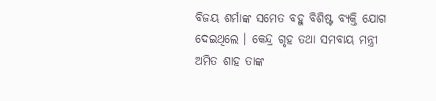ବିଜୟ ଶର୍ମାଙ୍କ ସମେତ ବହୁ ବିଶିଷ୍ଟ ବ୍ୟକ୍ତି ଯୋଗ ଦେଇଥିଲେ । କେନ୍ଦ୍ର ଗୃହ ତଥା ସମବାୟ ମନ୍ତ୍ରୀ ଅମିତ ଶାହ ତାଙ୍କ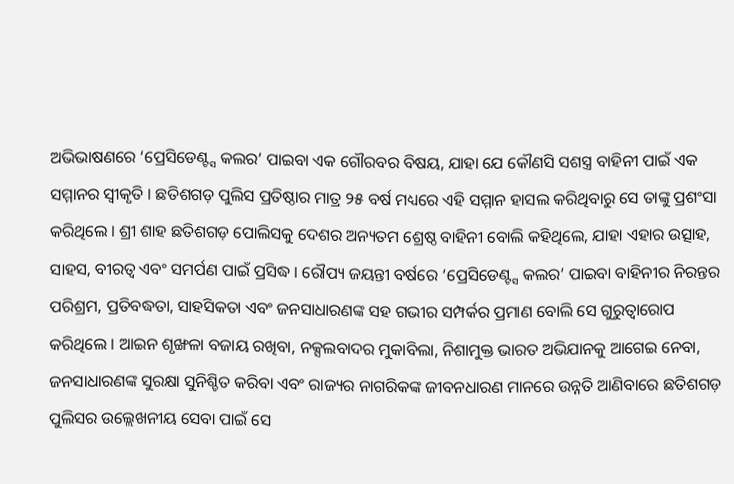ଅଭିଭାଷଣରେ ‘ପ୍ରେସିଡେଣ୍ଟ୍ସ କଲର’ ପାଇବା ଏକ ଗୌରବର ବିଷୟ, ଯାହା ଯେ କୌଣସି ସଶସ୍ତ୍ର ବାହିନୀ ପାଇଁ ଏକ ସମ୍ମାନର ସ୍ୱୀକୃତି । ଛତିଶଗଡ଼ ପୁଲିସ ପ୍ରତିଷ୍ଠାର ମାତ୍ର ୨୫ ବର୍ଷ ମଧ୍ୟରେ ଏହି ସମ୍ମାନ ହାସଲ କରିଥିବାରୁ ସେ ତାଙ୍କୁ ପ୍ରଶଂସା କରିଥିଲେ । ଶ୍ରୀ ଶାହ ଛତିଶଗଡ଼ ପୋଲିସକୁ ଦେଶର ଅନ୍ୟତମ ଶ୍ରେଷ୍ଠ ବାହିନୀ ବୋଲି କହିଥିଲେ, ଯାହା ଏହାର ଉତ୍ସାହ, ସାହସ, ବୀରତ୍ୱ ଏବଂ ସମର୍ପଣ ପାଇଁ ପ୍ରସିଦ୍ଧ । ରୌପ୍ୟ ଜୟନ୍ତୀ ବର୍ଷରେ ‘ପ୍ରେସିଡେଣ୍ଟ୍ସ କଲର’ ପାଇବା ବାହିନୀର ନିରନ୍ତର ପରିଶ୍ରମ, ପ୍ରତିବଦ୍ଧତା, ସାହସିକତା ଏବଂ ଜନସାଧାରଣଙ୍କ ସହ ଗଭୀର ସମ୍ପର୍କର ପ୍ରମାଣ ବୋଲି ସେ ଗୁରୁତ୍ୱାରୋପ କରିଥିଲେ । ଆଇନ ଶୃଙ୍ଖଳା ବଜାୟ ରଖିବା, ନକ୍ସଲବାଦର ମୁକାବିଲା, ନିଶାମୁକ୍ତ ଭାରତ ଅଭିଯାନକୁ ଆଗେଇ ନେବା, ଜନସାଧାରଣଙ୍କ ସୁରକ୍ଷା ସୁନିଶ୍ଚିତ କରିବା ଏବଂ ରାଜ୍ୟର ନାଗରିକଙ୍କ ଜୀବନଧାରଣ ମାନରେ ଉନ୍ନତି ଆଣିବାରେ ଛତିଶଗଡ଼ ପୁଲିସର ଉଲ୍ଲେଖନୀୟ ସେବା ପାଇଁ ସେ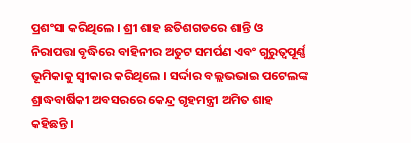ପ୍ରଶଂସା କରିଥିଲେ । ଶ୍ରୀ ଶାହ ଛତିଶଗଡରେ ଶାନ୍ତି ଓ ନିରାପତ୍ତା ବୃଦ୍ଧିରେ ବାହିନୀର ଅତୁଟ ସମର୍ପଣ ଏବଂ ଗୁରୁତ୍ୱପୂର୍ଣ୍ଣ ଭୂମିକାକୁ ସ୍ୱୀକାର କରିଥିଲେ । ସର୍ଦ୍ଦାର ବଲ୍ଲଭଭାଇ ପଟେଲଙ୍କ ଶ୍ରାଦ୍ଧବାର୍ଷିକୀ ଅବସରରେ କେନ୍ଦ୍ର ଗୃହମନ୍ତ୍ରୀ ଅମିତ ଶାହ କହିଛନ୍ତି ।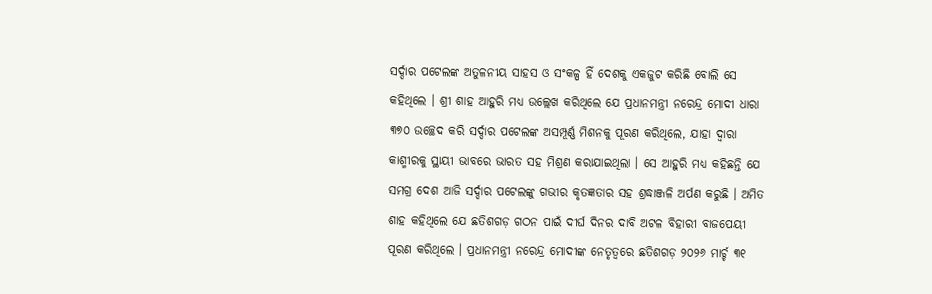ସର୍ଦ୍ଦାର ପଟେଲଙ୍କ ଅତୁଳନୀୟ ସାହସ ଓ ସଂକଳ୍ପ ହିଁ ଦେଶକୁ ଏକଜୁଟ କରିଛି ବୋଲି ସେ କହିଥିଲେ । ଶ୍ରୀ ଶାହ ଆହୁରି ମଧ୍ୟ ଉଲ୍ଲେଖ କରିଥିଲେ ଯେ ପ୍ରଧାନମନ୍ତ୍ରୀ ନରେନ୍ଦ୍ର ମୋଦୀ ଧାରା ୩୭୦ ଉଚ୍ଛେଦ କରି ସର୍ଦ୍ଦାର ପଟେଲଙ୍କ ଅସମ୍ପୂର୍ଣ୍ଣ ମିଶନକୁ ପୂରଣ କରିଥିଲେ, ଯାହା ଦ୍ୱାରା କାଶ୍ମୀରକୁ ସ୍ଥାୟୀ ଭାବରେ ଭାରତ ସହ ମିଶ୍ରଣ କରାଯାଇଥିଲା । ସେ ଆହୁରି ମଧ୍ୟ କହିଛନ୍ତି ଯେ ସମଗ୍ର ଦେଶ ଆଜି ସର୍ଦ୍ଦାର ପଟେଲଙ୍କୁ ଗଭୀର କୃତଜ୍ଞତାର ସହ ଶ୍ରଦ୍ଧାଞ୍ଜଳି ଅର୍ପଣ କରୁଛି । ଅମିତ ଶାହ କହିଥିଲେ ଯେ ଛତିଶଗଡ଼ ଗଠନ ପାଇଁ ଦୀର୍ଘ ଦିନର ଦାବି ଅଟଳ ବିହାରୀ ବାଜପେୟୀ ପୂରଣ କରିଥିଲେ । ପ୍ରଧାନମନ୍ତ୍ରୀ ନରେନ୍ଦ୍ର ମୋଦୀଙ୍କ ନେତୃତ୍ୱରେ ଛତିଶଗଡ଼ ୨୦୨୬ ମାର୍ଚ୍ଚ ୩୧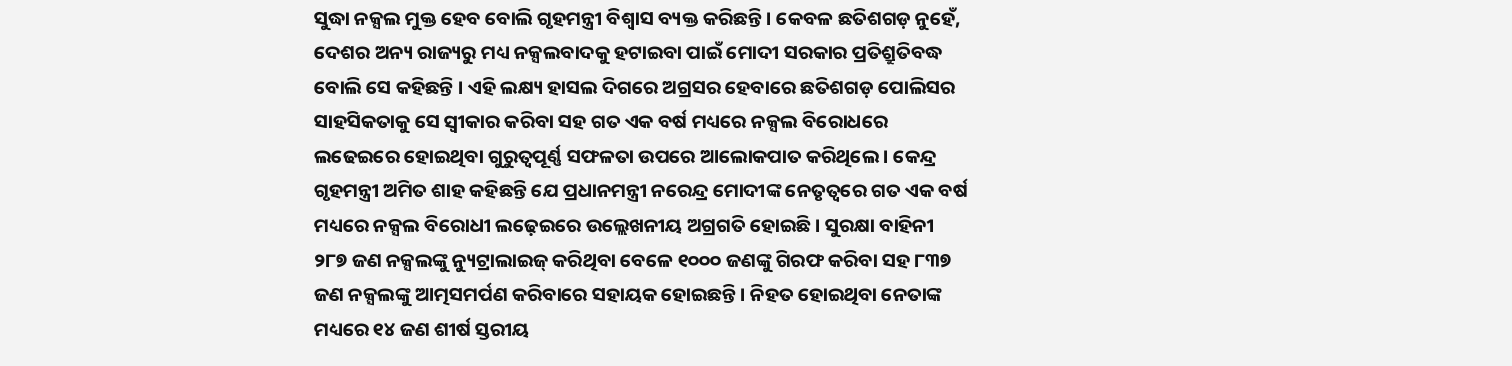ସୁଦ୍ଧା ନକ୍ସଲ ମୁକ୍ତ ହେବ ବୋଲି ଗୃହମନ୍ତ୍ରୀ ବିଶ୍ୱାସ ବ୍ୟକ୍ତ କରିଛନ୍ତି । କେବଳ ଛତିଶଗଡ଼ ନୁହେଁ, ଦେଶର ଅନ୍ୟ ରାଜ୍ୟରୁ ମଧ୍ୟ ନକ୍ସଲବାଦକୁ ହଟାଇବା ପାଇଁ ମୋଦୀ ସରକାର ପ୍ରତିଶ୍ରୁତିବଦ୍ଧ ବୋଲି ସେ କହିଛନ୍ତି । ଏହି ଲକ୍ଷ୍ୟ ହାସଲ ଦିଗରେ ଅଗ୍ରସର ହେବାରେ ଛତିଶଗଡ଼ ପୋଲିସର ସାହସିକତାକୁ ସେ ସ୍ୱୀକାର କରିବା ସହ ଗତ ଏକ ବର୍ଷ ମଧ୍ୟରେ ନକ୍ସଲ ବିରୋଧରେ ଲଢେଇରେ ହୋଇଥିବା ଗୁରୁତ୍ୱପୂର୍ଣ୍ଣ ସଫଳତା ଉପରେ ଆଲୋକପାତ କରିଥିଲେ । କେନ୍ଦ୍ର ଗୃହମନ୍ତ୍ରୀ ଅମିତ ଶାହ କହିଛନ୍ତି ଯେ ପ୍ରଧାନମନ୍ତ୍ରୀ ନରେନ୍ଦ୍ର ମୋଦୀଙ୍କ ନେତୃତ୍ୱରେ ଗତ ଏକ ବର୍ଷ ମଧ୍ୟରେ ନକ୍ସଲ ବିରୋଧୀ ଲଢ଼େଇରେ ଉଲ୍ଲେଖନୀୟ ଅଗ୍ରଗତି ହୋଇଛି । ସୁରକ୍ଷା ବାହିନୀ ୨୮୭ ଜଣ ନକ୍ସଲଙ୍କୁ ନ୍ୟୁଟ୍ରାଲାଇଜ୍ କରିଥିବା ବେଳେ ୧୦୦୦ ଜଣଙ୍କୁ ଗିରଫ କରିବା ସହ ୮୩୭ ଜଣ ନକ୍ସଲଙ୍କୁ ଆତ୍ମସମର୍ପଣ କରିବାରେ ସହାୟକ ହୋଇଛନ୍ତି । ନିହତ ହୋଇଥିବା ନେତାଙ୍କ ମଧ୍ୟରେ ୧୪ ଜଣ ଶୀର୍ଷ ସ୍ତରୀୟ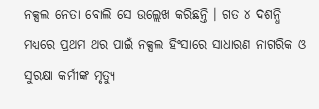ନକ୍ସଲ ନେତା ବୋଲି ସେ ଉଲ୍ଲେଖ କରିଛନ୍ତି । ଗତ ୪ ଦଶନ୍ଧି ମଧ୍ୟରେ ପ୍ରଥମ ଥର ପାଇଁ ନକ୍ସଲ ହିଂସାରେ ସାଧାରଣ ନାଗରିକ ଓ ସୁରକ୍ଷା କର୍ମୀଙ୍କ ମୃତ୍ୟୁ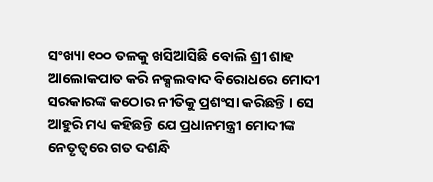ସଂଖ୍ୟା ୧୦୦ ତଳକୁ ଖସିଆସିଛି ବୋଲି ଶ୍ରୀ ଶାହ ଆଲୋକପାତ କରି ନକ୍ସଲବାଦ ବିରୋଧରେ ମୋଦୀ ସରକାରଙ୍କ କଠୋର ନୀତିକୁ ପ୍ରଶଂସା କରିଛନ୍ତି । ସେ ଆହୁରି ମଧ୍ୟ କହିଛନ୍ତି ଯେ ପ୍ରଧାନମନ୍ତ୍ରୀ ମୋଦୀଙ୍କ ନେତୃତ୍ୱରେ ଗତ ଦଶନ୍ଧି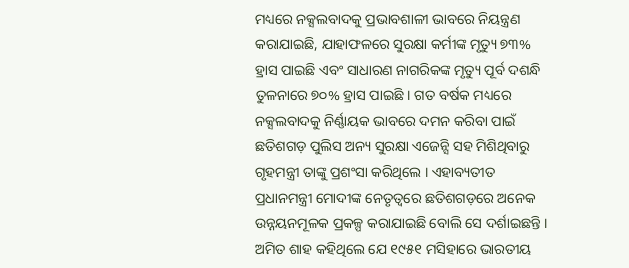ମଧ୍ୟରେ ନକ୍ସଲବାଦକୁ ପ୍ରଭାବଶାଳୀ ଭାବରେ ନିୟନ୍ତ୍ରଣ କରାଯାଇଛି, ଯାହାଫଳରେ ସୁରକ୍ଷା କର୍ମୀଙ୍କ ମୃତ୍ୟୁ ୭୩% ହ୍ରାସ ପାଇଛି ଏବଂ ସାଧାରଣ ନାଗରିକଙ୍କ ମୃତ୍ୟୁ ପୂର୍ବ ଦଶନ୍ଧି ତୁଳନାରେ ୭୦% ହ୍ରାସ ପାଇଛି । ଗତ ବର୍ଷକ ମଧ୍ୟରେ ନକ୍ସଲବାଦକୁ ନିର୍ଣ୍ଣାୟକ ଭାବରେ ଦମନ କରିବା ପାଇଁ ଛତିଶଗଡ଼ ପୁଲିସ ଅନ୍ୟ ସୁରକ୍ଷା ଏଜେନ୍ସି ସହ ମିଶିଥିବାରୁ ଗୃହମନ୍ତ୍ରୀ ତାଙ୍କୁ ପ୍ରଶଂସା କରିଥିଲେ । ଏହାବ୍ୟତୀତ ପ୍ରଧାନମନ୍ତ୍ରୀ ମୋଦୀଙ୍କ ନେତୃତ୍ୱରେ ଛତିଶଗଡ଼ରେ ଅନେକ ଉନ୍ନୟନମୂଳକ ପ୍ରକଳ୍ପ କରାଯାଇଛି ବୋଲି ସେ ଦର୍ଶାଇଛନ୍ତି । ଅମିତ ଶାହ କହିଥିଲେ ଯେ ୧୯୫୧ ମସିହାରେ ଭାରତୀୟ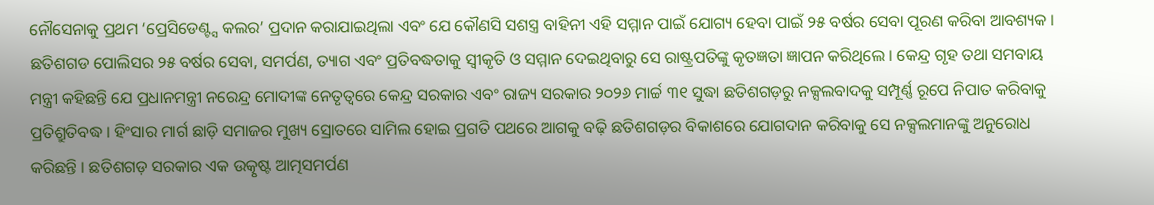ନୌସେନାକୁ ପ୍ରଥମ ‘ପ୍ରେସିଡେଣ୍ଟ୍ସ କଲର’ ପ୍ରଦାନ କରାଯାଇଥିଲା ଏବଂ ଯେ କୌଣସି ସଶସ୍ତ୍ର ବାହିନୀ ଏହି ସମ୍ମାନ ପାଇଁ ଯୋଗ୍ୟ ହେବା ପାଇଁ ୨୫ ବର୍ଷର ସେବା ପୂରଣ କରିବା ଆବଶ୍ୟକ । ଛତିଶଗଡ ପୋଲିସର ୨୫ ବର୍ଷର ସେବା, ସମର୍ପଣ, ତ୍ୟାଗ ଏବଂ ପ୍ରତିବଦ୍ଧତାକୁ ସ୍ୱୀକୃତି ଓ ସମ୍ମାନ ଦେଇଥିବାରୁ ସେ ରାଷ୍ଟ୍ରପତିଙ୍କୁ କୃତଜ୍ଞତା ଜ୍ଞାପନ କରିଥିଲେ । କେନ୍ଦ୍ର ଗୃହ ତଥା ସମବାୟ ମନ୍ତ୍ରୀ କହିଛନ୍ତି ଯେ ପ୍ରଧାନମନ୍ତ୍ରୀ ନରେନ୍ଦ୍ର ମୋଦୀଙ୍କ ନେତୃତ୍ୱରେ କେନ୍ଦ୍ର ସରକାର ଏବଂ ରାଜ୍ୟ ସରକାର ୨୦୨୬ ମାର୍ଚ୍ଚ ୩୧ ସୁଦ୍ଧା ଛତିଶଗଡ଼ରୁ ନକ୍ସଲବାଦକୁ ସମ୍ପୂର୍ଣ୍ଣ ରୂପେ ନିପାତ କରିବାକୁ ପ୍ରତିଶ୍ରୁତିବଦ୍ଧ । ହିଂସାର ମାର୍ଗ ଛାଡ଼ି ସମାଜର ମୁଖ୍ୟ ସ୍ରୋତରେ ସାମିଲ ହୋଇ ପ୍ରଗତି ପଥରେ ଆଗକୁ ବଢ଼ି ଛତିଶଗଡ଼ର ବିକାଶରେ ଯୋଗଦାନ କରିବାକୁ ସେ ନକ୍ସଲମାନଙ୍କୁ ଅନୁରୋଧ କରିଛନ୍ତି । ଛତିଶଗଡ଼ ସରକାର ଏକ ଉତ୍କୃଷ୍ଟ ଆତ୍ମସମର୍ପଣ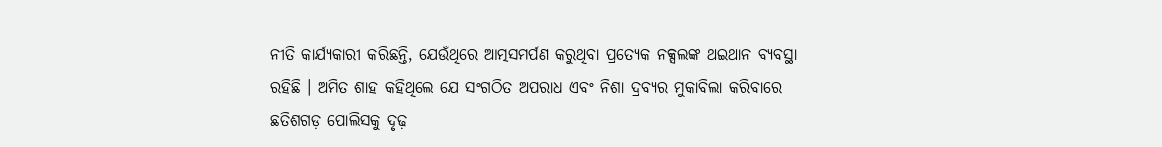ନୀତି କାର୍ଯ୍ୟକାରୀ କରିଛନ୍ତି, ଯେଉଁଥିରେ ଆତ୍ମସମର୍ପଣ କରୁଥିବା ପ୍ରତ୍ୟେକ ନକ୍ସଲଙ୍କ ଥଇଥାନ ବ୍ୟବସ୍ଥା ରହିଛି । ଅମିତ ଶାହ କହିଥିଲେ ଯେ ସଂଗଠିତ ଅପରାଧ ଏବଂ ନିଶା ଦ୍ରବ୍ୟର ମୁକାବିଲା କରିବାରେ ଛତିଶଗଡ଼ ପୋଲିସକୁ ଦୃଢ଼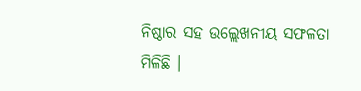ନିଷ୍ଠାର ସହ ଉଲ୍ଲେଖନୀୟ ସଫଳତା ମିଳିଛି ।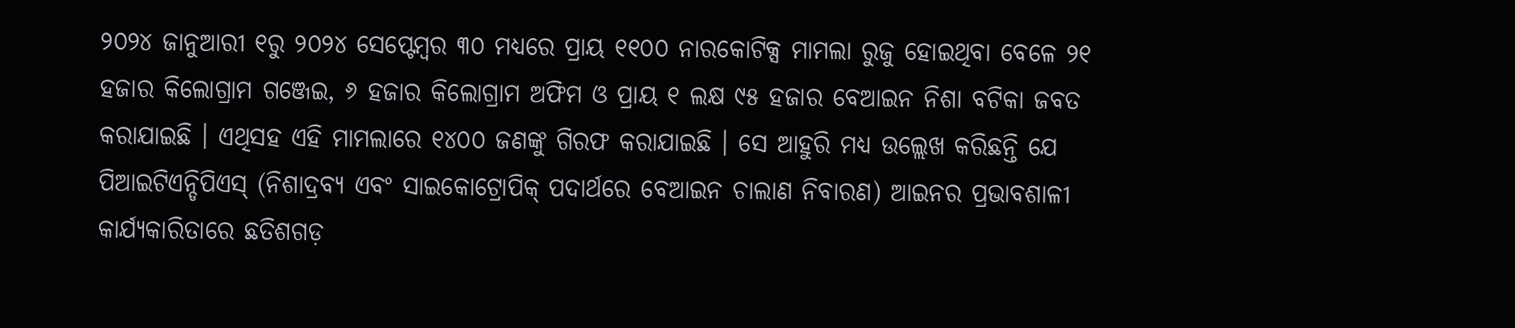୨୦୨୪ ଜାନୁଆରୀ ୧ରୁ ୨୦୨୪ ସେପ୍ଟେମ୍ବର ୩୦ ମଧ୍ୟରେ ପ୍ରାୟ ୧୧୦୦ ନାରକୋଟିକ୍ସ ମାମଲା ରୁଜୁ ହୋଇଥିବା ବେଳେ ୨୧ ହଜାର କିଲୋଗ୍ରାମ ଗଞ୍ଜେଇ, ୬ ହଜାର କିଲୋଗ୍ରାମ ଅଫିମ ଓ ପ୍ରାୟ ୧ ଲକ୍ଷ ୯୫ ହଜାର ବେଆଇନ ନିଶା ବଟିକା ଜବତ କରାଯାଇଛି । ଏଥିସହ ଏହି ମାମଲାରେ ୧୪୦୦ ଜଣଙ୍କୁ ଗିରଫ କରାଯାଇଛି । ସେ ଆହୁରି ମଧ୍ୟ ଉଲ୍ଲେଖ କରିଛନ୍ତି ଯେ ପିଆଇଟିଏନ୍ଡିପିଏସ୍ (ନିଶାଦ୍ରବ୍ୟ ଏବଂ ସାଇକୋଟ୍ରୋପିକ୍ ପଦାର୍ଥରେ ବେଆଇନ ଚାଲାଣ ନିବାରଣ) ଆଇନର ପ୍ରଭାବଶାଳୀ କାର୍ଯ୍ୟକାରିତାରେ ଛତିଶଗଡ଼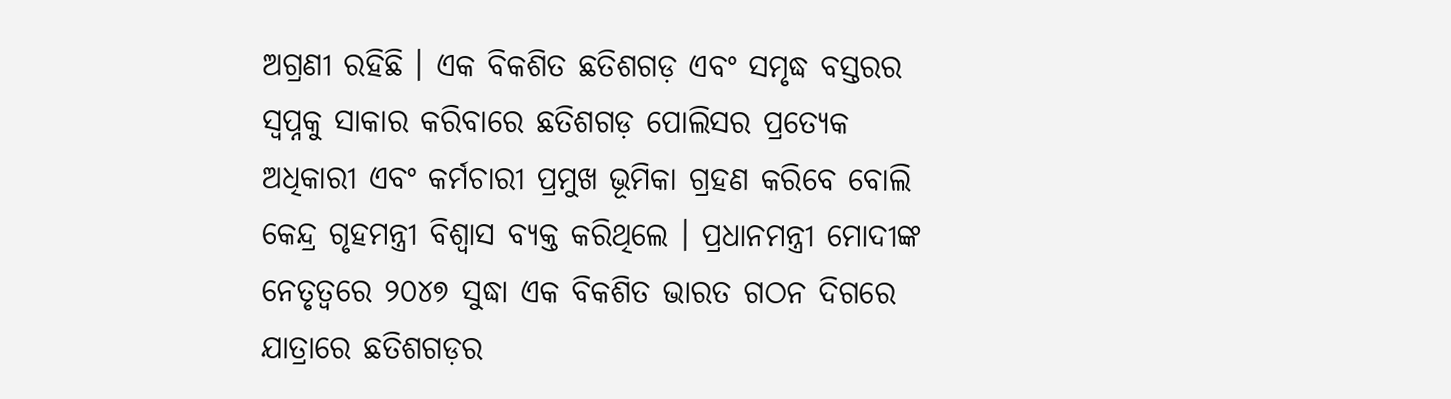ଅଗ୍ରଣୀ ରହିଛି । ଏକ ବିକଶିତ ଛତିଶଗଡ଼ ଏବଂ ସମୃଦ୍ଧ ବସ୍ତରର ସ୍ୱପ୍ନକୁ ସାକାର କରିବାରେ ଛତିଶଗଡ଼ ପୋଲିସର ପ୍ରତ୍ୟେକ ଅଧିକାରୀ ଏବଂ କର୍ମଚାରୀ ପ୍ରମୁଖ ଭୂମିକା ଗ୍ରହଣ କରିବେ ବୋଲି କେନ୍ଦ୍ର ଗୃହମନ୍ତ୍ରୀ ବିଶ୍ୱାସ ବ୍ୟକ୍ତ କରିଥିଲେ । ପ୍ରଧାନମନ୍ତ୍ରୀ ମୋଦୀଙ୍କ ନେତୃତ୍ୱରେ ୨୦୪୭ ସୁଦ୍ଧା ଏକ ବିକଶିତ ଭାରତ ଗଠନ ଦିଗରେ ଯାତ୍ରାରେ ଛତିଶଗଡ଼ର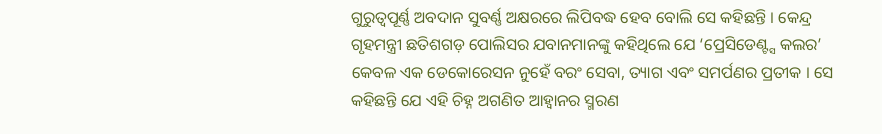ଗୁରୁତ୍ୱପୂର୍ଣ୍ଣ ଅବଦାନ ସୁବର୍ଣ୍ଣ ଅକ୍ଷରରେ ଲିପିବଦ୍ଧ ହେବ ବୋଲି ସେ କହିଛନ୍ତି । କେନ୍ଦ୍ର ଗୃହମନ୍ତ୍ରୀ ଛତିଶଗଡ଼ ପୋଲିସର ଯବାନମାନଙ୍କୁ କହିଥିଲେ ଯେ ‘ପ୍ରେସିଡେଣ୍ଟ୍ସ କଲର’ କେବଳ ଏକ ଡେକୋରେସନ ନୁହେଁ ବରଂ ସେବା, ତ୍ୟାଗ ଏବଂ ସମର୍ପଣର ପ୍ରତୀକ । ସେ କହିଛନ୍ତି ଯେ ଏହି ଚିହ୍ନ ଅଗଣିତ ଆହ୍ୱାନର ସ୍ମରଣ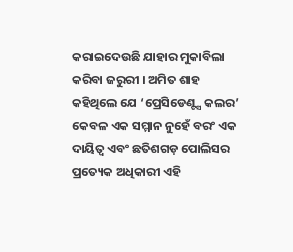କରାଇଦେଉଛି ଯାହାର ମୁକାବିଲା କରିବା ଜରୁରୀ । ଅମିତ ଶାହ କହିଥିଲେ ଯେ ‘ପ୍ରେସିଡେଣ୍ଟ୍ସ କଲର’ କେବଳ ଏକ ସମ୍ମାନ ନୁହେଁ ବରଂ ଏକ ଦାୟିତ୍ୱ ଏବଂ ଛତିଶଗଡ଼ ପୋଲିସର ପ୍ରତ୍ୟେକ ଅଧିକାରୀ ଏହି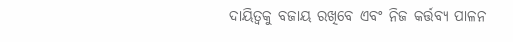ଦାୟିତ୍ୱକୁ ବଜାୟ ରଖିବେ ଏବଂ ନିଜ କର୍ତ୍ତବ୍ୟ ପାଳନ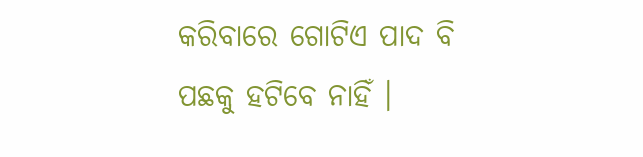କରିବାରେ ଗୋଟିଏ ପାଦ ବି ପଛକୁ ହଟିବେ ନାହିଁ ।